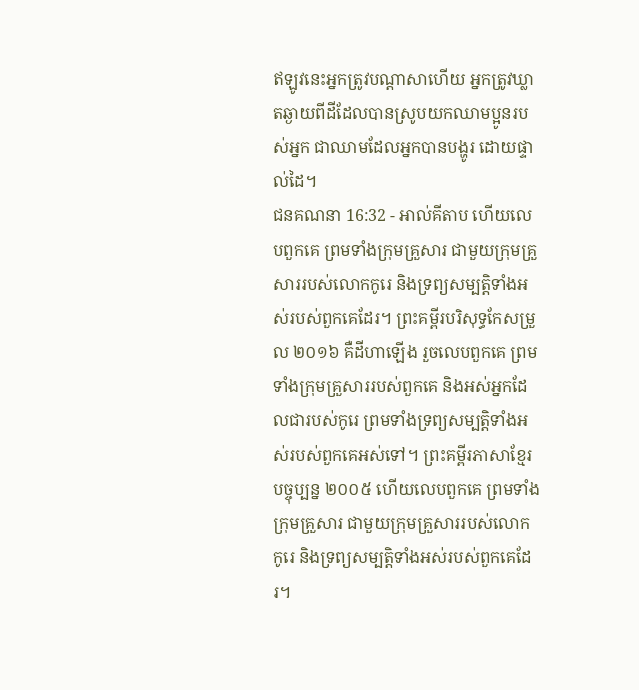ឥឡូវនេះអ្នកត្រូវបណ្តាសាហើយ អ្នកត្រូវឃ្លាតឆ្ងាយពីដីដែលបានស្រូបយកឈាមប្អូនរបស់អ្នក ជាឈាមដែលអ្នកបានបង្ហូរ ដោយផ្ទាល់ដៃ។
ជនគណនា 16:32 - អាល់គីតាប ហើយលេបពួកគេ ព្រមទាំងក្រុមគ្រួសារ ជាមួយក្រុមគ្រួសាររបស់លោកកូរេ និងទ្រព្យសម្បត្តិទាំងអស់របស់ពួកគេដែរ។ ព្រះគម្ពីរបរិសុទ្ធកែសម្រួល ២០១៦ គឺដីហាឡើង រួចលេបពួកគេ ព្រមទាំងក្រុមគ្រួសាររបស់ពួកគេ និងអស់អ្នកដែលជារបស់កូរេ ព្រមទាំងទ្រព្យសម្បត្តិទាំងអស់របស់ពួកគេអស់ទៅ។ ព្រះគម្ពីរភាសាខ្មែរបច្ចុប្បន្ន ២០០៥ ហើយលេបពួកគេ ព្រមទាំងក្រុមគ្រួសារ ជាមួយក្រុមគ្រួសាររបស់លោកកូរេ និងទ្រព្យសម្បត្តិទាំងអស់របស់ពួកគេដែរ។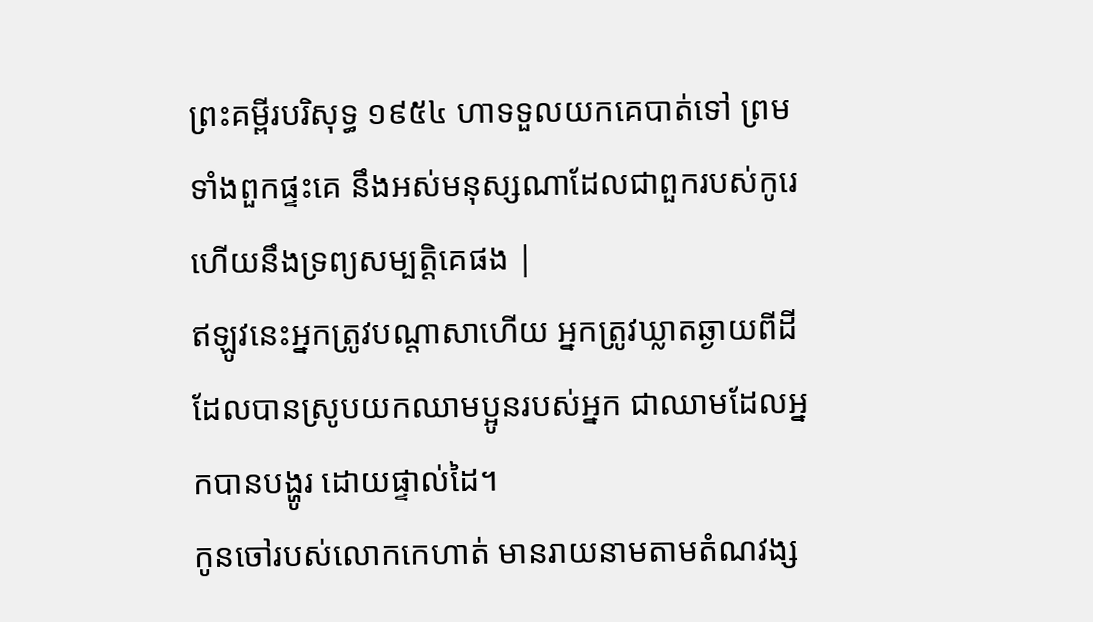ព្រះគម្ពីរបរិសុទ្ធ ១៩៥៤ ហាទទួលយកគេបាត់ទៅ ព្រមទាំងពួកផ្ទះគេ នឹងអស់មនុស្សណាដែលជាពួករបស់កូរេ ហើយនឹងទ្រព្យសម្បត្តិគេផង |
ឥឡូវនេះអ្នកត្រូវបណ្តាសាហើយ អ្នកត្រូវឃ្លាតឆ្ងាយពីដីដែលបានស្រូបយកឈាមប្អូនរបស់អ្នក ជាឈាមដែលអ្នកបានបង្ហូរ ដោយផ្ទាល់ដៃ។
កូនចៅរបស់លោកកេហាត់ មានរាយនាមតាមតំណវង្ស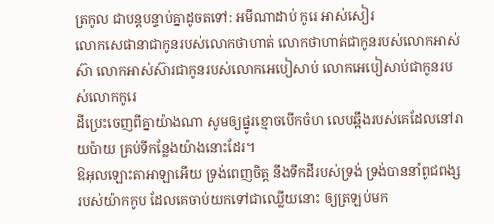ត្រកូល ជាបន្តបន្ទាប់គ្នាដូចតទៅ: អមីណាដាប់ កូរេ អាស់សៀរ
លោកសេផានាជាកូនរបស់លោកថាហាត់ លោកថាហាត់ជាកូនរបស់លោកអាស់ស៊ា លោកអាស់ស៊ារជាកូនរបស់លោកអេបៀសាប់ លោកអេបៀសាប់ជាកូនរបស់លោកកូរេ
ដីប្រេះចេញពីគ្នាយ៉ាងណា សូមឲ្យផ្នូរខ្មោចបើកចំហ លេបឆ្អឹងរបស់គេដែលនៅរាយប៉ាយ គ្រប់ទីកន្លែងយ៉ាងនោះដែរ។
ឱអុលឡោះតាអាឡាអើយ ទ្រង់ពេញចិត្ត នឹងទឹកដីរបស់ទ្រង់ ទ្រង់បាននាំពូជពង្សរបស់យ៉ាកកូប ដែលគេចាប់យកទៅជាឈ្លើយនោះ ឲ្យត្រឡប់មក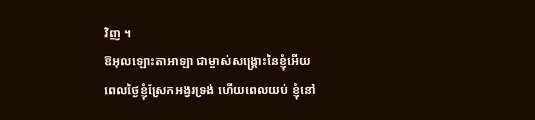វិញ ។
ឱអុលឡោះតាអាឡា ជាម្ចាស់សង្គ្រោះនៃខ្ញុំអើយ ពេលថ្ងៃខ្ញុំស្រែកអង្វរទ្រង់ ហើយពេលយប់ ខ្ញុំនៅ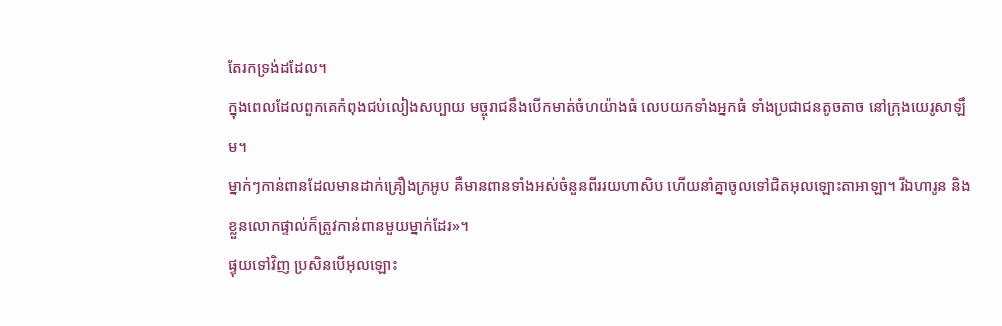តែរកទ្រង់ដដែល។
ក្នុងពេលដែលពួកគេកំពុងជប់លៀងសប្បាយ មច្ចុរាជនឹងបើកមាត់ចំហយ៉ាងធំ លេបយកទាំងអ្នកធំ ទាំងប្រជាជនតូចតាច នៅក្រុងយេរូសាឡឹម។
ម្នាក់ៗកាន់ពានដែលមានដាក់គ្រឿងក្រអូប គឺមានពានទាំងអស់ចំនួនពីររយហាសិប ហើយនាំគ្នាចូលទៅជិតអុលឡោះតាអាឡា។ រីឯហារូន និងខ្លួនលោកផ្ទាល់ក៏ត្រូវកាន់ពានមួយម្នាក់ដែរ»។
ផ្ទុយទៅវិញ ប្រសិនបើអុលឡោះ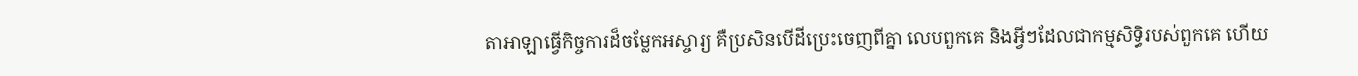តាអាឡាធ្វើកិច្ចការដ៏ចម្លែកអស្ចារ្យ គឺប្រសិនបើដីប្រេះចេញពីគ្នា លេបពួកគេ និងអ្វីៗដែលជាកម្មសិទ្ធិរបស់ពួកគេ ហើយ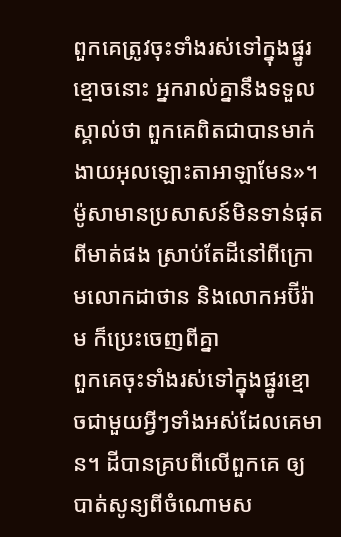ពួកគេត្រូវចុះទាំងរស់ទៅក្នុងផ្នូរខ្មោចនោះ អ្នករាល់គ្នានឹងទទួលស្គាល់ថា ពួកគេពិតជាបានមាក់ងាយអុលឡោះតាអាឡាមែន»។
ម៉ូសាមានប្រសាសន៍មិនទាន់ផុតពីមាត់ផង ស្រាប់តែដីនៅពីក្រោមលោកដាថាន និងលោកអប៊ីរ៉ាម ក៏ប្រេះចេញពីគ្នា
ពួកគេចុះទាំងរស់ទៅក្នុងផ្នូរខ្មោចជាមួយអ្វីៗទាំងអស់ដែលគេមាន។ ដីបានគ្របពីលើពួកគេ ឲ្យបាត់សូន្យពីចំណោមស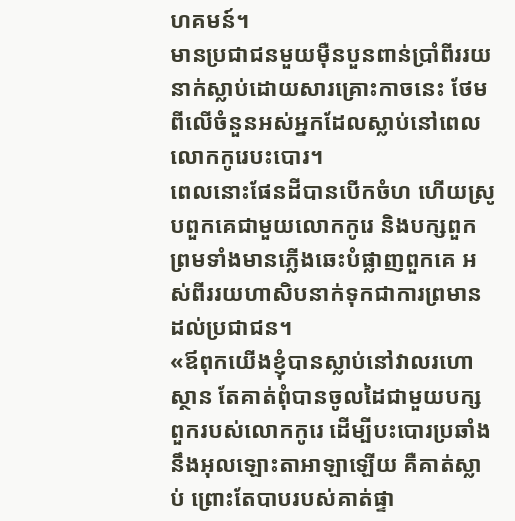ហគមន៍។
មានប្រជាជនមួយម៉ឺនបួនពាន់ប្រាំពីររយនាក់ស្លាប់ដោយសារគ្រោះកាចនេះ ថែមពីលើចំនួនអស់អ្នកដែលស្លាប់នៅពេលលោកកូរេបះបោរ។
ពេលនោះផែនដីបានបើកចំហ ហើយស្រូបពួកគេជាមួយលោកកូរេ និងបក្សពួក ព្រមទាំងមានភ្លើងឆេះបំផ្លាញពួកគេ អស់ពីររយហាសិបនាក់ទុកជាការព្រមានដល់ប្រជាជន។
«ឪពុកយើងខ្ញុំបានស្លាប់នៅវាលរហោស្ថាន តែគាត់ពុំបានចូលដៃជាមួយបក្សពួករបស់លោកកូរេ ដើម្បីបះបោរប្រឆាំងនឹងអុលឡោះតាអាឡាឡើយ គឺគាត់ស្លាប់ ព្រោះតែបាបរបស់គាត់ផ្ទា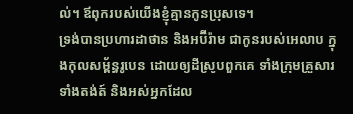ល់។ ឪពុករបស់យើងខ្ញុំគ្មានកូនប្រុសទេ។
ទ្រង់បានប្រហារដាថាន និងអប៊ីរ៉ាម ជាកូនរបស់អេលាប ក្នុងកុលសម្ព័ន្ធរូបេន ដោយឲ្យដីស្រូបពួកគេ ទាំងក្រុមគ្រួសារទាំងតង់ត៍ និងអស់អ្នកដែល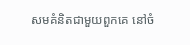សមគំនិតជាមួយពួកគេ នៅចំ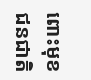ពោះមុខជនជាតិ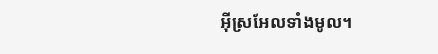អ៊ីស្រអែលទាំងមូល។